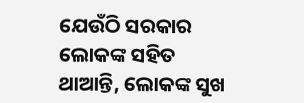ଯେଉଁଠି ସରକାର ଲୋକଙ୍କ ସହିତ ଥାଆନ୍ତି, ଲୋକଙ୍କ ସୁଖ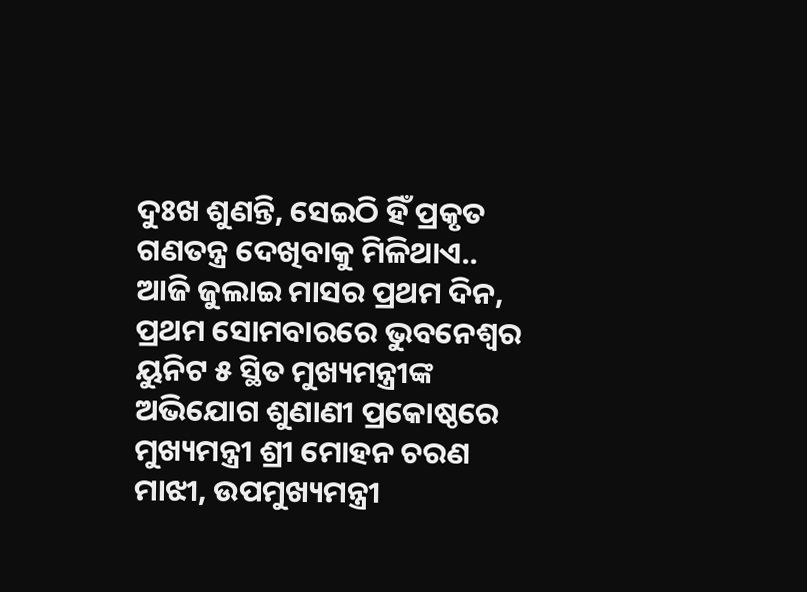ଦୁଃଖ ଶୁଣନ୍ତି, ସେଇଠି ହିଁ ପ୍ରକୃତ ଗଣତନ୍ତ୍ର ଦେଖିବାକୁ ମିଳିଥାଏ..
ଆଜି ଜୁଲାଇ ମାସର ପ୍ରଥମ ଦିନ, ପ୍ରଥମ ସୋମବାରରେ ଭୁବନେଶ୍ୱର ୟୁନିଟ ୫ ସ୍ଥିତ ମୁଖ୍ୟମନ୍ତ୍ରୀଙ୍କ ଅଭିଯୋଗ ଶୁଣାଣୀ ପ୍ରକୋଷ୍ଠରେ ମୁଖ୍ୟମନ୍ତ୍ରୀ ଶ୍ରୀ ମୋହନ ଚରଣ ମାଝୀ, ଉପମୁଖ୍ୟମନ୍ତ୍ରୀ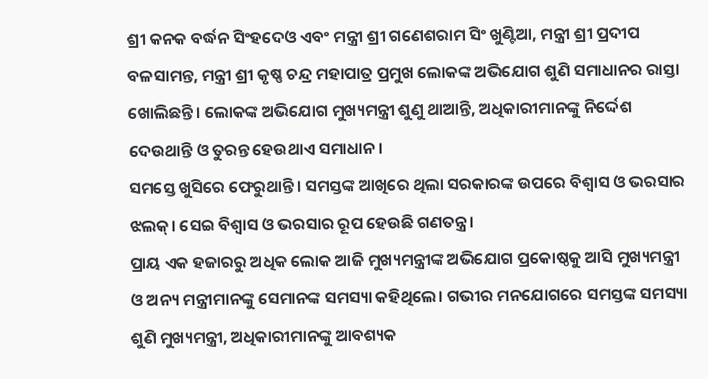ଶ୍ରୀ କନକ ବର୍ଦ୍ଧନ ସିଂହଦେଓ ଏବଂ ମନ୍ତ୍ରୀ ଶ୍ରୀ ଗଣେଶରାମ ସିଂ ଖୁଣ୍ଟିଆ, ମନ୍ତ୍ରୀ ଶ୍ରୀ ପ୍ରଦୀପ ବଳସାମନ୍ତ, ମନ୍ତ୍ରୀ ଶ୍ରୀ କୃଷ୍ଣ ଚନ୍ଦ୍ର ମହାପାତ୍ର ପ୍ରମୁଖ ଲୋକଙ୍କ ଅଭିଯୋଗ ଶୁଣି ସମାଧାନର ରାସ୍ତା ଖୋଲିଛନ୍ତି। ଲୋକଙ୍କ ଅଭିଯୋଗ ମୁଖ୍ୟମନ୍ତ୍ରୀ ଶୁଣୁ ଥାଆନ୍ତି, ଅଧିକାରୀମାନଙ୍କୁ ନିର୍ଦ୍ଦେଶ ଦେଉଥାନ୍ତି ଓ ତୁରନ୍ତ ହେଉଥାଏ ସମାଧାନ।
ସମସ୍ତେ ଖୁସିରେ ଫେରୁଥାନ୍ତି। ସମସ୍ତଙ୍କ ଆଖିରେ ଥିଲା ସରକାରଙ୍କ ଉପରେ ବିଶ୍ୱାସ ଓ ଭରସାର ଝଲକ୍। ସେଇ ବିଶ୍ବାସ ଓ ଭରସାର ରୂପ ହେଉଛି ଗଣତନ୍ତ୍ର।
ପ୍ରାୟ ଏକ ହଜାରରୁ ଅଧିକ ଲୋକ ଆଜି ମୁଖ୍ୟମନ୍ତ୍ରୀଙ୍କ ଅଭିଯୋଗ ପ୍ରକୋଷ୍ଠକୁ ଆସି ମୁଖ୍ୟମନ୍ତ୍ରୀ ଓ ଅନ୍ୟ ମନ୍ତ୍ରୀମାନଙ୍କୁ ସେମାନଙ୍କ ସମସ୍ୟା କହିଥିଲେ। ଗଭୀର ମନଯୋଗରେ ସମସ୍ତଙ୍କ ସମସ୍ୟା ଶୁଣି ମୁଖ୍ୟମନ୍ତ୍ରୀ, ଅଧିକାରୀମାନଙ୍କୁ ଆବଶ୍ୟକ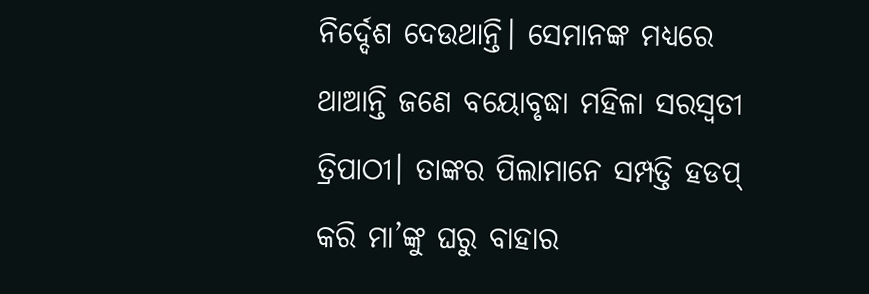ନିର୍ଦ୍ଦେଶ ଦେଉଥାନ୍ତି। ସେମାନଙ୍କ ମଧ୍ୟରେ ଥାଆନ୍ତି ଜଣେ ବୟୋବୃଦ୍ଧା ମହିଳା ସରସ୍ୱତୀ ତ୍ରିପାଠୀ। ତାଙ୍କର ପିଲାମାନେ ସମ୍ପତ୍ତି ହଡପ୍ କରି ମା’ଙ୍କୁ ଘରୁ ବାହାର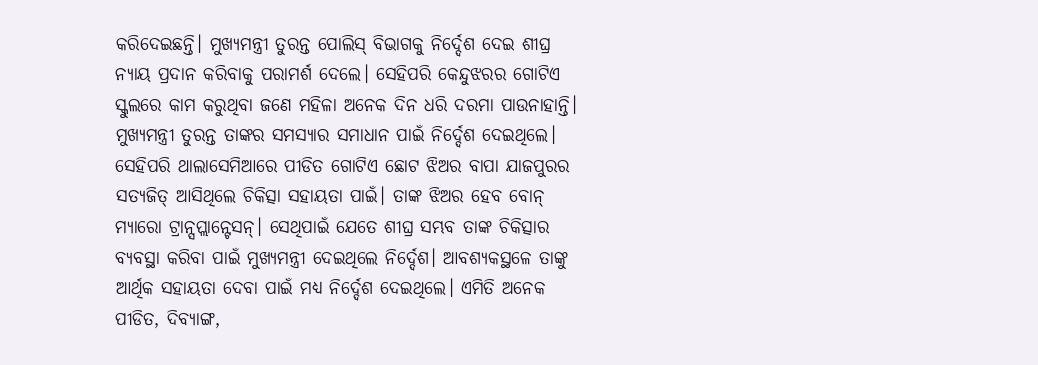କରିଦେଇଛନ୍ତି। ମୁଖ୍ୟମନ୍ତ୍ରୀ ତୁରନ୍ତ ପୋଲିସ୍ ବିଭାଗକୁ ନିର୍ଦ୍ଦେଶ ଦେଇ ଶୀଘ୍ର ନ୍ୟାୟ ପ୍ରଦାନ କରିବାକୁ ପରାମର୍ଶ ଦେଲେ। ସେହିପରି କେନ୍ଦୁଝରର ଗୋଟିଏ ସ୍କୁଲରେ କାମ କରୁଥିବା ଜଣେ ମହିଳା ଅନେକ ଦିନ ଧରି ଦରମା ପାଉନାହାନ୍ତି। ମୁଖ୍ୟମନ୍ତ୍ରୀ ତୁରନ୍ତ ତାଙ୍କର ସମସ୍ୟାର ସମାଧାନ ପାଇଁ ନିର୍ଦ୍ଦେଶ ଦେଇଥିଲେ। ସେହିପରି ଥାଲାସେମିଆରେ ପୀଡିତ ଗୋଟିଏ ଛୋଟ ଝିଅର ବାପା ଯାଜପୁରର ସତ୍ୟଜିତ୍ ଆସିଥିଲେ ଚିକିତ୍ସା ସହାୟତା ପାଇଁ। ତାଙ୍କ ଝିଅର ହେବ ବୋନ୍ ମ୍ୟାରୋ ଟ୍ରାନ୍ସପ୍ଲାନ୍ଟେସନ୍। ସେଥିପାଇଁ ଯେତେ ଶୀଘ୍ର ସମ୍ଭବ ତାଙ୍କ ଚିକିତ୍ସାର ବ୍ୟବସ୍ଥା କରିବା ପାଇଁ ମୁଖ୍ୟମନ୍ତ୍ରୀ ଦେଇଥିଲେ ନିର୍ଦ୍ଦେଶ। ଆବଶ୍ୟକସ୍ଥଳେ ତାଙ୍କୁ ଆର୍ଥିକ ସହାୟତା ଦେବା ପାଇଁ ମଧ୍ୟ ନିର୍ଦ୍ଦେଶ ଦେଇଥିଲେ। ଏମିତି ଅନେକ ପୀଡିତ, ଦିବ୍ୟାଙ୍ଗ,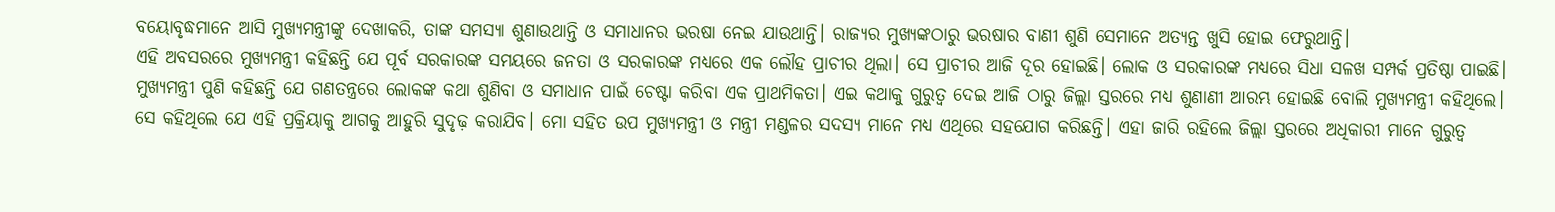ବୟୋବୃଦ୍ଧମାନେ ଆସି ମୁଖ୍ୟମନ୍ତ୍ରୀଙ୍କୁ ଦେଖାକରି, ତାଙ୍କ ସମସ୍ୟା ଶୁଣାଉଥାନ୍ତି ଓ ସମାଧାନର ଭରଷା ନେଇ ଯାଉଥାନ୍ତି। ରାଜ୍ୟର ମୁଖ୍ୟଙ୍କଠାରୁ ଭରଷାର ବାଣୀ ଶୁଣି ସେମାନେ ଅତ୍ୟନ୍ତ ଖୁସି ହୋଇ ଫେରୁଥାନ୍ତି।
ଏହି ଅବସରରେ ମୁଖ୍ୟମନ୍ତ୍ରୀ କହିଛନ୍ତି ଯେ ପୂର୍ବ ସରକାରଙ୍କ ସମୟରେ ଜନତା ଓ ସରକାରଙ୍କ ମଧ୍ୟରେ ଏକ ଲୌହ ପ୍ରାଚୀର ଥିଲା। ସେ ପ୍ରାଚୀର ଆଜି ଦୂର ହୋଇଛି। ଲୋକ ଓ ସରକାରଙ୍କ ମଧ୍ୟରେ ସିଧା ସଳଖ ସମ୍ପର୍କ ପ୍ରତିଷ୍ଠା ପାଇଛି।
ମୁଖ୍ୟମନ୍ତ୍ରୀ ପୁଣି କହିଛନ୍ତି ଯେ ଗଣତନ୍ତ୍ରରେ ଲୋକଙ୍କ କଥା ଶୁଣିବା ଓ ସମାଧାନ ପାଇଁ ଚେଷ୍ଟା କରିବା ଏକ ପ୍ରାଥମିକତା। ଏଇ କଥାକୁ ଗୁରୁତ୍ବ ଦେଇ ଆଜି ଠାରୁ ଜିଲ୍ଲା ସ୍ତରରେ ମଧ୍ୟ ଶୁଣାଣୀ ଆରମ୍ଭ ହୋଇଛି ବୋଲି ମୁଖ୍ୟମନ୍ତ୍ରୀ କହିଥିଲେ।
ସେ କହିଥିଲେ ଯେ ଏହି ପ୍ରକ୍ରିୟାକୁ ଆଗକୁ ଆହୁରି ସୁଦୃଢ଼ କରାଯିବ। ମୋ ସହିତ ଉପ ମୁଖ୍ୟମନ୍ତ୍ରୀ ଓ ମନ୍ତ୍ରୀ ମଣ୍ଡଳର ସଦସ୍ୟ ମାନେ ମଧ୍ୟ ଏଥିରେ ସହଯୋଗ କରିଛନ୍ତି। ଏହା ଜାରି ରହିଲେ ଜିଲ୍ଲା ସ୍ତରରେ ଅଧିକାରୀ ମାନେ ଗୁରୁତ୍ଵ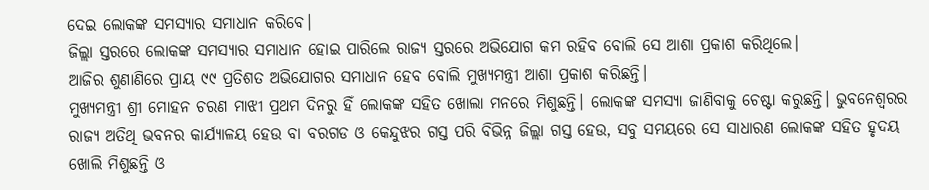ଦେଇ ଲୋକଙ୍କ ସମସ୍ୟାର ସମାଧାନ କରିବେ।
ଜିଲ୍ଲା ସ୍ତରରେ ଲୋକଙ୍କ ସମସ୍ୟାର ସମାଧାନ ହୋଇ ପାରିଲେ ରାଜ୍ୟ ସ୍ତରରେ ଅଭିଯୋଗ କମ ରହିବ ବୋଲି ସେ ଆଶା ପ୍ରକାଶ କରିଥିଲେ।
ଆଜିର ଶୁଣାଣିରେ ପ୍ରାୟ ୯୯ ପ୍ରତିଶତ ଅଭିଯୋଗର ସମାଧାନ ହେବ ବୋଲି ମୁଖ୍ୟମନ୍ତ୍ରୀ ଆଶା ପ୍ରକାଶ କରିଛନ୍ତି।
ମୁଖ୍ୟମନ୍ତ୍ରୀ ଶ୍ରୀ ମୋହନ ଚରଣ ମାଝୀ ପ୍ରଥମ ଦିନରୁ ହିଁ ଲୋକଙ୍କ ସହିତ ଖୋଲା ମନରେ ମିଶୁଛନ୍ତି। ଲୋକଙ୍କ ସମସ୍ୟା ଜାଣିବାକୁ ଚେଷ୍ଟା କରୁଛନ୍ତି। ଭୁବନେଶ୍ୱରର ରାଜ୍ୟ ଅତିଥି ଭବନର କାର୍ଯ୍ୟାଳୟ ହେଉ ବା ବରଗଡ ଓ କେନ୍ଦୁଝର ଗସ୍ତ ପରି ବିଭିନ୍ନ ଜିଲ୍ଲା ଗସ୍ତ ହେଉ, ସବୁ ସମୟରେ ସେ ସାଧାରଣ ଲୋକଙ୍କ ସହିତ ହୃଦୟ ଖୋଲି ମିଶୁଛନ୍ତି ଓ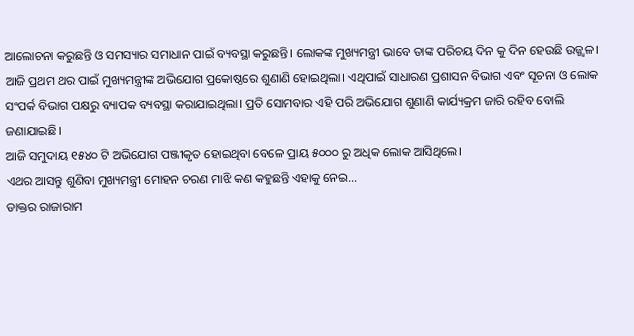ଆଲୋଚନା କରୁଛନ୍ତି ଓ ସମସ୍ୟାର ସମାଧାନ ପାଇଁ ବ୍ୟବସ୍ଥା କରୁଛନ୍ତି। ଲୋକଙ୍କ ମୁଖ୍ୟମନ୍ତ୍ରୀ ଭାବେ ତାଙ୍କ ପରିଚୟ ଦିନ କୁ ଦିନ ହେଉଛି ଉଜ୍ଜ୍ୱଳ।
ଆଜି ପ୍ରଥମ ଥର ପାଇଁ ମୁଖ୍ୟମନ୍ତ୍ରୀଙ୍କ ଅଭିଯୋଗ ପ୍ରକୋଷ୍ଠରେ ଶୁଣାଣି ହୋଇଥିଲା। ଏଥିପାଇଁ ସାଧାରଣ ପ୍ରଶାସନ ବିଭାଗ ଏବଂ ସୂଚନା ଓ ଲୋକ ସଂପର୍କ ବିଭାଗ ପକ୍ଷରୁ ବ୍ୟାପକ ବ୍ୟବସ୍ଥା କରାଯାଇଥିଲା। ପ୍ରତି ସୋମବାର ଏହି ପରି ଅଭିଯୋଗ ଶୁଣାଣି କାର୍ଯ୍ୟକ୍ରମ ଜାରି ରହିବ ବୋଲି ଜଣାଯାଇଛି।
ଆଜି ସମୁଦାୟ ୧୫୪୦ ଟି ଅଭିଯୋଗ ପଞ୍ଜୀକୃତ ହୋଇଥିବା ବେଳେ ପ୍ରାୟ ୫୦୦୦ ରୁ ଅଧିକ ଲୋକ ଆସିଥିଲେ।
ଏଥର ଆସନ୍ତୁ ଶୁଣିବା ମୁଖ୍ୟମନ୍ତ୍ରୀ ମୋହନ ଚରଣ ମାଝି କଣ କହୁଛନ୍ତି ଏହାକୁ ନେଇ…
ଡାକ୍ତର ରାଜାରାମ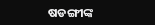ଷଡଙ୍ଗୀଙ୍କ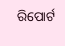ରିପୋର୍ଟ